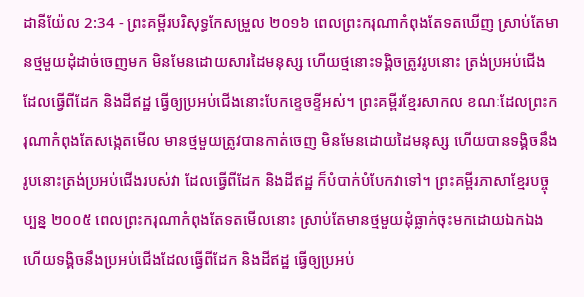ដានីយ៉ែល 2:34 - ព្រះគម្ពីរបរិសុទ្ធកែសម្រួល ២០១៦ ពេលព្រះករុណាកំពុងតែទតឃើញ ស្រាប់តែមានថ្មមួយដុំដាច់ចេញមក មិនមែនដោយសារដៃមនុស្ស ហើយថ្មនោះទង្គិចត្រូវរូបនោះ ត្រង់ប្រអប់ជើង ដែលធ្វើពីដែក និងដីឥដ្ឋ ធ្វើឲ្យប្រអប់ជើងនោះបែកខ្ទេចខ្ទីអស់។ ព្រះគម្ពីរខ្មែរសាកល ខណៈដែលព្រះករុណាកំពុងតែសង្កេតមើល មានថ្មមួយត្រូវបានកាត់ចេញ មិនមែនដោយដៃមនុស្ស ហើយបានទង្គិចនឹងរូបនោះត្រង់ប្រអប់ជើងរបស់វា ដែលធ្វើពីដែក និងដីឥដ្ឋ ក៏បំបាក់បំបែកវាទៅ។ ព្រះគម្ពីរភាសាខ្មែរបច្ចុប្បន្ន ២០០៥ ពេលព្រះករុណាកំពុងតែទតមើលនោះ ស្រាប់តែមានថ្មមួយដុំធ្លាក់ចុះមកដោយឯកឯង ហើយទង្គិចនឹងប្រអប់ជើងដែលធ្វើពីដែក និងដីឥដ្ឋ ធ្វើឲ្យប្រអប់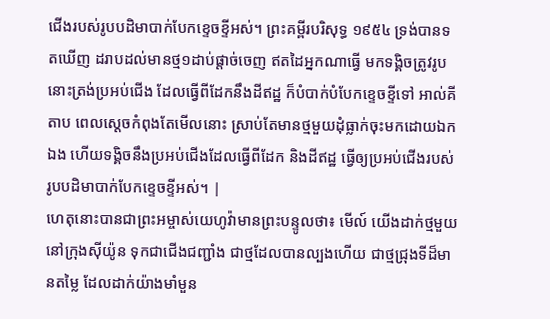ជើងរបស់រូបបដិមាបាក់បែកខ្ទេចខ្ទីអស់។ ព្រះគម្ពីរបរិសុទ្ធ ១៩៥៤ ទ្រង់បានទតឃើញ ដរាបដល់មានថ្ម១ដាប់ផ្តាច់ចេញ ឥតដៃអ្នកណាធ្វើ មកទង្គិចត្រូវរូបនោះត្រង់ប្រអប់ជើង ដែលធ្វើពីដែកនឹងដីឥដ្ឋ ក៏បំបាក់បំបែកខ្ទេចខ្ទីទៅ អាល់គីតាប ពេលស្តេចកំពុងតែមើលនោះ ស្រាប់តែមានថ្មមួយដុំធ្លាក់ចុះមកដោយឯកឯង ហើយទង្គិចនឹងប្រអប់ជើងដែលធ្វើពីដែក និងដីឥដ្ឋ ធ្វើឲ្យប្រអប់ជើងរបស់រូបបដិមាបាក់បែកខ្ទេចខ្ទីអស់។ |
ហេតុនោះបានជាព្រះអម្ចាស់យេហូវ៉ាមានព្រះបន្ទូលថា៖ មើល៍ យើងដាក់ថ្មមួយនៅក្រុងស៊ីយ៉ូន ទុកជាជើងជញ្ជាំង ជាថ្មដែលបានល្បងហើយ ជាថ្មជ្រុងទីដ៏មានតម្លៃ ដែលដាក់យ៉ាងមាំមួន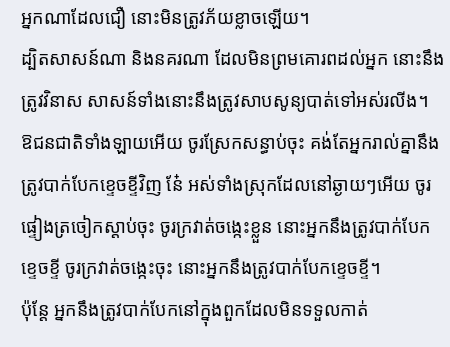អ្នកណាដែលជឿ នោះមិនត្រូវភ័យខ្លាចឡើយ។
ដ្បិតសាសន៍ណា និងនគរណា ដែលមិនព្រមគោរពដល់អ្នក នោះនឹងត្រូវវិនាស សាសន៍ទាំងនោះនឹងត្រូវសាបសូន្យបាត់ទៅអស់រលីង។
ឱជនជាតិទាំងឡាយអើយ ចូរស្រែកសន្ធាប់ចុះ គង់តែអ្នករាល់គ្នានឹងត្រូវបាក់បែកខ្ទេចខ្ទីវិញ នែ៎ អស់ទាំងស្រុកដែលនៅឆ្ងាយៗអើយ ចូរផ្ទៀងត្រចៀកស្តាប់ចុះ ចូរក្រវាត់ចង្កេះខ្លួន នោះអ្នកនឹងត្រូវបាក់បែកខ្ទេចខ្ទី ចូរក្រវាត់ចង្កេះចុះ នោះអ្នកនឹងត្រូវបាក់បែកខ្ទេចខ្ទី។
ប៉ុន្តែ អ្នកនឹងត្រូវបាក់បែកនៅក្នុងពួកដែលមិនទទួលកាត់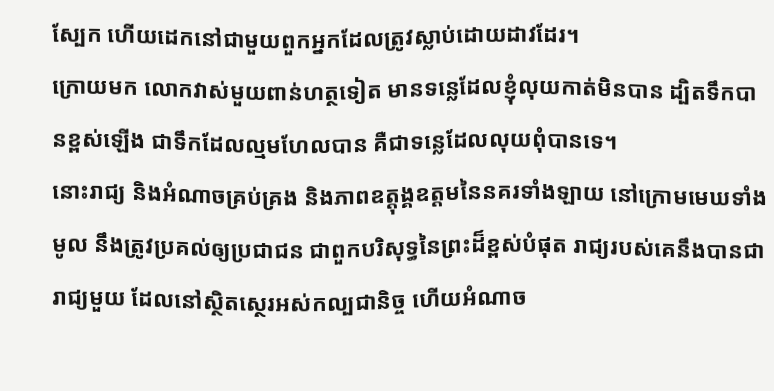ស្បែក ហើយដេកនៅជាមួយពួកអ្នកដែលត្រូវស្លាប់ដោយដាវដែរ។
ក្រោយមក លោកវាស់មួយពាន់ហត្ថទៀត មានទន្លេដែលខ្ញុំលុយកាត់មិនបាន ដ្បិតទឹកបានខ្ពស់ឡើង ជាទឹកដែលល្មមហែលបាន គឺជាទន្លេដែលលុយពុំបានទេ។
នោះរាជ្យ និងអំណាចគ្រប់គ្រង និងភាពឧត្តុង្គឧត្តមនៃនគរទាំងឡាយ នៅក្រោមមេឃទាំងមូល នឹងត្រូវប្រគល់ឲ្យប្រជាជន ជាពួកបរិសុទ្ធនៃព្រះដ៏ខ្ពស់បំផុត រាជ្យរបស់គេនឹងបានជារាជ្យមួយ ដែលនៅស្ថិតស្ថេរអស់កល្បជានិច្ច ហើយអំណាច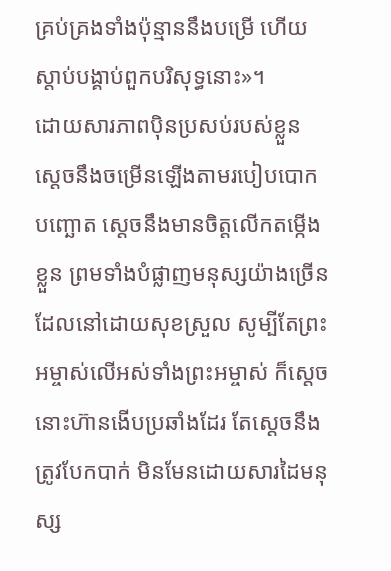គ្រប់គ្រងទាំងប៉ុន្មាននឹងបម្រើ ហើយស្តាប់បង្គាប់ពួកបរិសុទ្ធនោះ»។
ដោយសារភាពប៉ិនប្រសប់របស់ខ្លួន ស្ដេចនឹងចម្រើនឡើងតាមរបៀបបោកបញ្ឆោត ស្ដេចនឹងមានចិត្តលើកតម្កើងខ្លួន ព្រមទាំងបំផ្លាញមនុស្សយ៉ាងច្រើន ដែលនៅដោយសុខស្រួល សូម្បីតែព្រះអម្ចាស់លើអស់ទាំងព្រះអម្ចាស់ ក៏ស្ដេចនោះហ៊ានងើបប្រឆាំងដែរ តែស្ដេចនឹងត្រូវបែកបាក់ មិនមែនដោយសារដៃមនុស្ស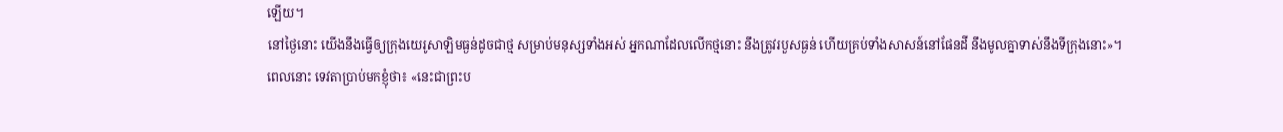ឡើយ។
នៅថ្ងៃនោះ យើងនឹងធ្វើឲ្យក្រុងយេរូសាឡិមធ្ងន់ដូចជាថ្ម សម្រាប់មនុស្សទាំងអស់ អ្នកណាដែលលើកថ្មនោះ នឹងត្រូវរបួសធ្ងន់ ហើយគ្រប់ទាំងសាសន៍នៅផែនដី នឹងមូលគ្នាទាស់នឹងទីក្រុងនោះ»។
ពេលនោះ ទេវតាប្រាប់មកខ្ញុំថា៖ «នេះជាព្រះប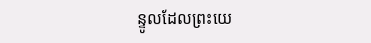ន្ទូលដែលព្រះយេ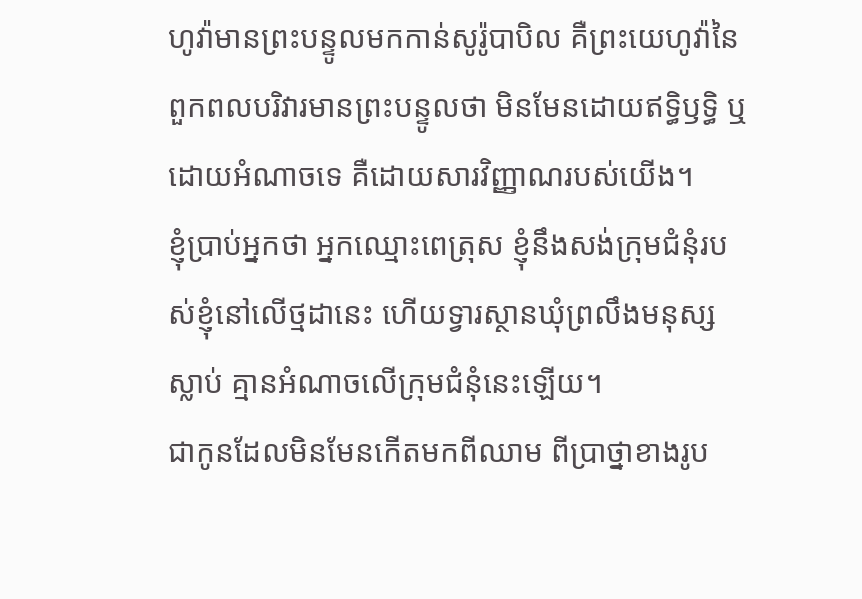ហូវ៉ាមានព្រះបន្ទូលមកកាន់សូរ៉ូបាបិល គឺព្រះយេហូវ៉ានៃពួកពលបរិវារមានព្រះបន្ទូលថា មិនមែនដោយឥទ្ធិឫទ្ធិ ឬដោយអំណាចទេ គឺដោយសារវិញ្ញាណរបស់យើង។
ខ្ញុំប្រាប់អ្នកថា អ្នកឈ្មោះពេត្រុស ខ្ញុំនឹងសង់ក្រុមជំនុំរបស់ខ្ញុំនៅលើថ្មដានេះ ហើយទ្វារស្ថានឃុំព្រលឹងមនុស្សស្លាប់ គ្មានអំណាចលើក្រុមជំនុំនេះឡើយ។
ជាកូនដែលមិនមែនកើតមកពីឈាម ពីប្រាថ្នាខាងរូប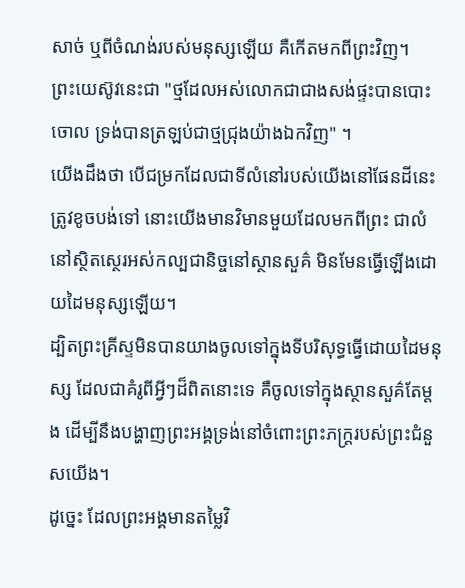សាច់ ឬពីចំណង់របស់មនុស្សឡើយ គឺកើតមកពីព្រះវិញ។
ព្រះយេស៊ូវនេះជា "ថ្មដែលអស់លោកជាជាងសង់ផ្ទះបានបោះចោល ទ្រង់បានត្រឡប់ជាថ្មជ្រុងយ៉ាងឯកវិញ" ។
យើងដឹងថា បើជម្រកដែលជាទីលំនៅរបស់យើងនៅផែនដីនេះ ត្រូវខូចបង់ទៅ នោះយើងមានវិមានមួយដែលមកពីព្រះ ជាលំនៅសិ្ថតស្ថេរអស់កល្បជានិច្ចនៅស្ថានសួគ៌ មិនមែនធ្វើឡើងដោយដៃមនុស្សឡើយ។
ដ្បិតព្រះគ្រីស្ទមិនបានយាងចូលទៅក្នុងទីបរិសុទ្ធធ្វើដោយដៃមនុស្ស ដែលជាគំរូពីអ្វីៗដ៏ពិតនោះទេ គឺចូលទៅក្នុងស្ថានសួគ៌តែម្ដង ដើម្បីនឹងបង្ហាញព្រះអង្គទ្រង់នៅចំពោះព្រះភក្ត្ររបស់ព្រះជំនួសយើង។
ដូច្នេះ ដែលព្រះអង្គមានតម្លៃវិ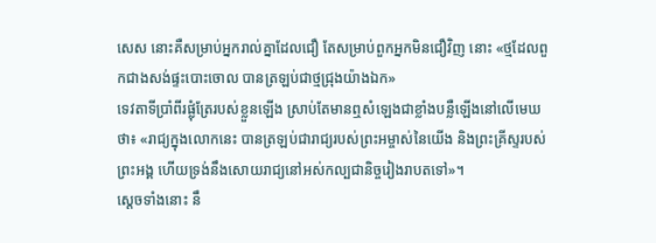សេស នោះគឺសម្រាប់អ្នករាល់គ្នាដែលជឿ តែសម្រាប់ពួកអ្នកមិនជឿវិញ នោះ «ថ្មដែលពួកជាងសង់ផ្ទះបោះចោល បានត្រឡប់ជាថ្មជ្រុងយ៉ាងឯក»
ទេវតាទីប្រាំពីរផ្លុំត្រែរបស់ខ្លួនឡើង ស្រាប់តែមានឮសំឡេងជាខ្លាំងបន្លឺឡើងនៅលើមេឃថា៖ «រាជ្យក្នុងលោកនេះ បានត្រឡប់ជារាជ្យរបស់ព្រះអម្ចាស់នៃយើង និងព្រះគ្រីស្ទរបស់ព្រះអង្គ ហើយទ្រង់នឹងសោយរាជ្យនៅអស់កល្បជានិច្ចរៀងរាបតទៅ»។
ស្ដេចទាំងនោះ នឹ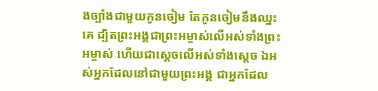ងច្បាំងជាមួយកូនចៀម តែកូនចៀមនឹងឈ្នះគេ ដ្បិតព្រះអង្គជាព្រះអម្ចាស់លើអស់ទាំងព្រះអម្ចាស់ ហើយជាស្តេចលើអស់ទាំងស្តេច ឯអស់អ្នកដែលនៅជាមួយព្រះអង្គ ជាអ្នកដែល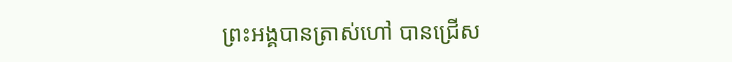ព្រះអង្គបានត្រាស់ហៅ បានជ្រើស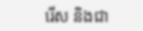រើស និងជា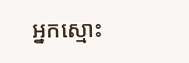អ្នកស្មោះ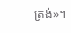ត្រង់»។